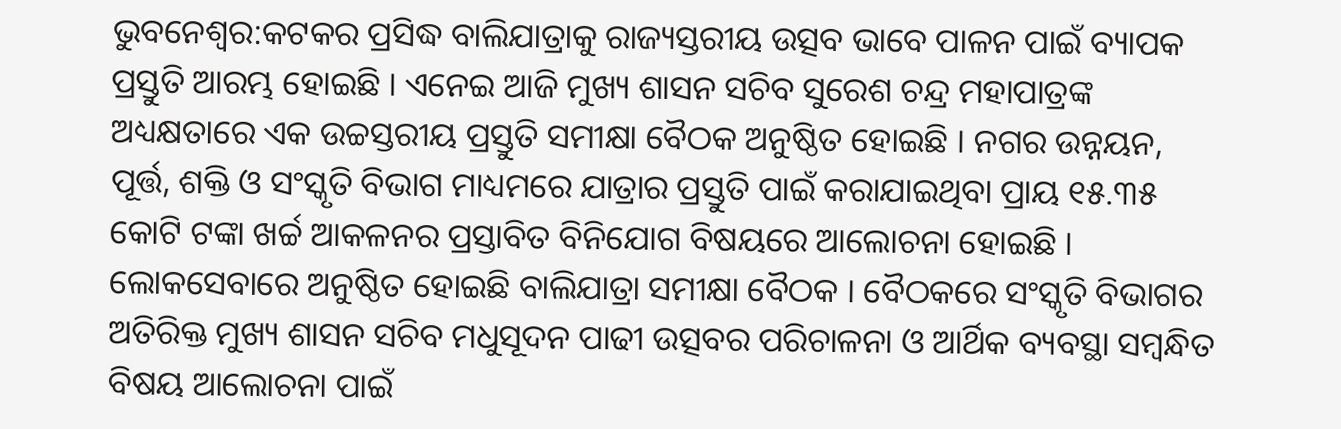ଭୁବନେଶ୍ବର:କଟକର ପ୍ରସିଦ୍ଧ ବାଲିଯାତ୍ରାକୁ ରାଜ୍ୟସ୍ତରୀୟ ଉତ୍ସବ ଭାବେ ପାଳନ ପାଇଁ ବ୍ୟାପକ ପ୍ରସ୍ତୁତି ଆରମ୍ଭ ହୋଇଛି । ଏନେଇ ଆଜି ମୁଖ୍ୟ ଶାସନ ସଚିବ ସୁରେଶ ଚନ୍ଦ୍ର ମହାପାତ୍ରଙ୍କ ଅଧ୍ୟକ୍ଷତାରେ ଏକ ଉଚ୍ଚସ୍ତରୀୟ ପ୍ରସ୍ତୁତି ସମୀକ୍ଷା ବୈଠକ ଅନୁଷ୍ଠିତ ହୋଇଛି । ନଗର ଉନ୍ନୟନ, ପୂର୍ତ୍ତ, ଶକ୍ତି ଓ ସଂସ୍କୃତି ବିଭାଗ ମାଧ୍ୟମରେ ଯାତ୍ରାର ପ୍ରସ୍ତୁତି ପାଇଁ କରାଯାଇଥିବା ପ୍ରାୟ ୧୫.୩୫ କୋଟି ଟଙ୍କା ଖର୍ଚ୍ଚ ଆକଳନର ପ୍ରସ୍ତାବିତ ବିନିଯୋଗ ବିଷୟରେ ଆଲୋଚନା ହୋଇଛି ।
ଲୋକସେବାରେ ଅନୁଷ୍ଠିତ ହୋଇଛି ବାଲିଯାତ୍ରା ସମୀକ୍ଷା ବୈଠକ । ବୈଠକରେ ସଂସ୍କୃତି ବିଭାଗର ଅତିରିକ୍ତ ମୁଖ୍ୟ ଶାସନ ସଚିବ ମଧୁସୂଦନ ପାଢୀ ଉତ୍ସବର ପରିଚାଳନା ଓ ଆର୍ଥିକ ବ୍ୟବସ୍ଥା ସମ୍ବନ୍ଧିତ ବିଷୟ ଆଲୋଚନା ପାଇଁ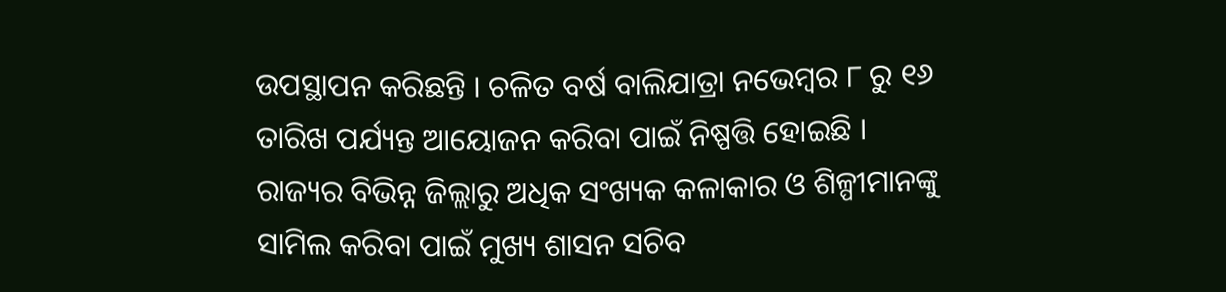ଉପସ୍ଥାପନ କରିଛନ୍ତି । ଚଳିତ ବର୍ଷ ବାଲିଯାତ୍ରା ନଭେମ୍ବର ୮ ରୁ ୧୬ ତାରିଖ ପର୍ଯ୍ୟନ୍ତ ଆୟୋଜନ କରିବା ପାଇଁ ନିଷ୍ପତ୍ତି ହୋଇଛି ।
ରାଜ୍ୟର ବିଭିନ୍ନ ଜିଲ୍ଲାରୁ ଅଧିକ ସଂଖ୍ୟକ କଳାକାର ଓ ଶିଳ୍ପୀମାନଙ୍କୁ ସାମିଲ କରିବା ପାଇଁ ମୁଖ୍ୟ ଶାସନ ସଚିବ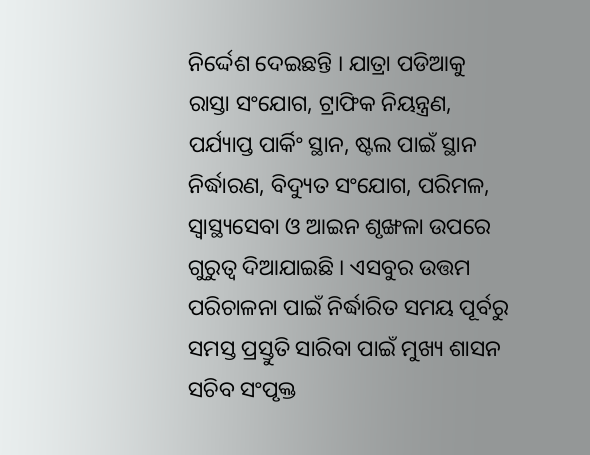ନିର୍ଦ୍ଦେଶ ଦେଇଛନ୍ତି । ଯାତ୍ରା ପଡିଆକୁ ରାସ୍ତା ସଂଯୋଗ, ଟ୍ରାଫିକ ନିୟନ୍ତ୍ରଣ, ପର୍ଯ୍ୟାପ୍ତ ପାର୍କିଂ ସ୍ଥାନ, ଷ୍ଟଲ ପାଇଁ ସ୍ଥାନ ନିର୍ଦ୍ଧାରଣ, ବିଦ୍ୟୁତ ସଂଯୋଗ, ପରିମଳ, ସ୍ବାସ୍ଥ୍ୟସେବା ଓ ଆଇନ ଶୃଙ୍ଖଳା ଉପରେ ଗୁରୁତ୍ବ ଦିଆଯାଇଛି । ଏସବୁର ଉତ୍ତମ ପରିଚାଳନା ପାଇଁ ନିର୍ଦ୍ଧାରିତ ସମୟ ପୂର୍ବରୁ ସମସ୍ତ ପ୍ରସ୍ତୁତି ସାରିବା ପାଇଁ ମୁଖ୍ୟ ଶାସନ ସଚିବ ସଂପୃକ୍ତ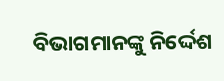ବିଭାଗମାନଙ୍କୁ ନିର୍ଦ୍ଦେଶ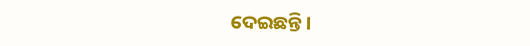ଦେଇଛନ୍ତି ।